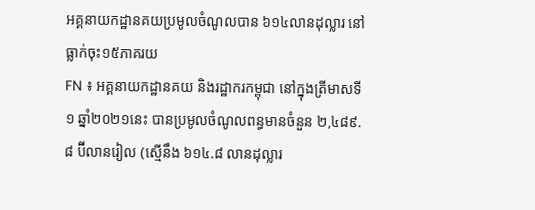អគ្គនាយកដ្ឋានគយប្រមូលចំណូលបាន ៦១៤លានដុល្លារ នៅធ្លាក់ចុះ១៥ភាគរយ
FN ៖ អគ្គនាយកដ្ឋានគយ និងរដ្ឋាករកម្ពុជា នៅក្នុងត្រីមាសទី១ ឆ្នាំ២០២១នេះ បានប្រមូលចំណូលពន្ធមានចំនួន ២,៤៨៩.៨ ប៊ីលានរៀល (ស្មើនឹង ៦១៤.៨ លានដុល្លារ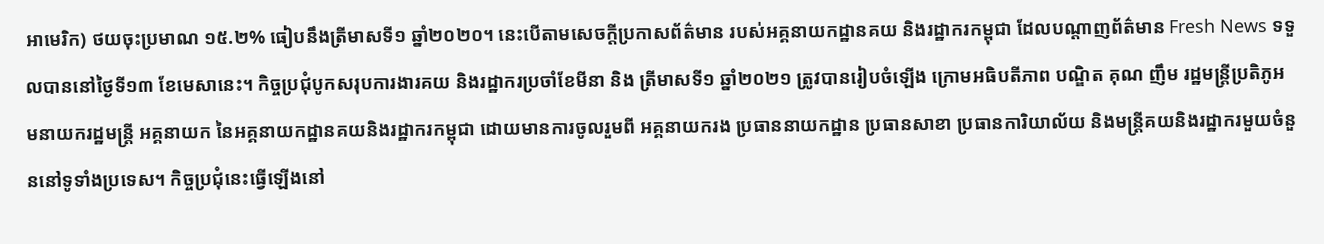អាមេរិក) ថយចុះប្រមាណ ១៥.២% ធៀបនឹងត្រីមាសទី១ ឆ្នាំ២០២០។ នេះបើតាមសេចក្តីប្រកាសព័ត៌មាន របស់អគ្គនាយកដ្ឋានគយ និងរដ្ឋាករកម្ពុជា ដែលបណ្តាញព័ត៌មាន Fresh News ទទួលបាននៅថ្ងៃទី១៣ ខែមេសានេះ។ កិច្ចប្រជុំបូកសរុបការងារគយ និងរដ្ឋាករប្រចាំខែមីនា និង ត្រីមាសទី១ ឆ្នាំ២០២១ ត្រូវបានរៀបចំឡើង ក្រោមអធិបតីភាព បណ្ឌិត គុណ ញឹម រដ្ឋមន្ត្រីប្រតិភូអមនាយករដ្ឋមន្ត្រី អគ្គនាយក នៃអគ្គនាយកដ្ឋានគយនិងរដ្ឋាករកម្ពុជា ដោយមានការចូលរួមពី អគ្គនាយករង ប្រធាននាយកដ្ឋាន ប្រធានសាខា ប្រធានការិយាល័យ និងមន្ត្រីគយនិងរដ្ឋាករមួយចំនួននៅទូទាំងប្រទេស។ កិច្ចប្រជុំនេះធ្វើឡើងនៅ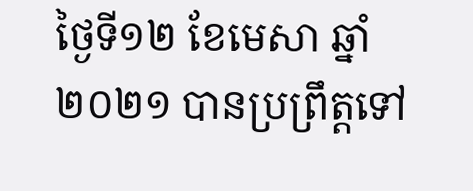ថ្ងៃទី១២ ខែមេសា ឆ្នាំ២០២១ បានប្រព្រឹត្តទៅ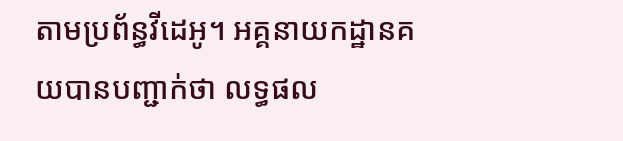តាមប្រព័ន្ធវីដេអូ។ អគ្គនាយកដ្ឋានគយបានបញ្ជាក់ថា លទ្ធផល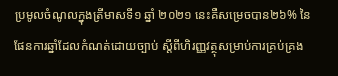ប្រមូលចំណូលក្នុងត្រីមាសទី១ ឆ្នាំ ២០២១ នេះគឺសម្រេចបាន២៦% នៃផែនការឆ្នាំដែលកំណត់ដោយច្បាប់ ស្តីពីហិរញ្ញវត្ថុសម្រាប់ការគ្រប់គ្រង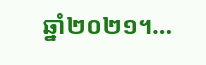ឆ្នាំ២០២១។…